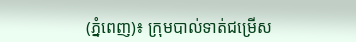(ភ្នំពេញ)៖ ក្រុមបាល់ទាត់ជម្រើស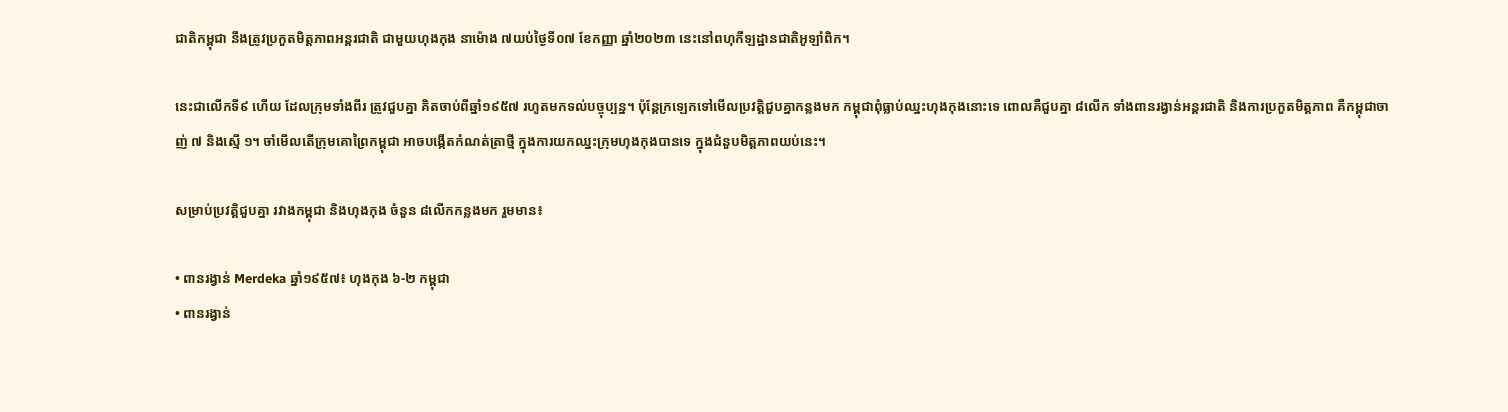ជាតិកម្ពុជា នឹងត្រូវប្រកួតមិត្តភាពអន្ដរជាតិ ជាមួយហុងកុង នាម៉ោង ៧យប់ថ្ងៃទី០៧ ខែកញ្ញា ឆ្នាំ២០២៣ នេះនៅពហុកីឡដ្ឋានជាតិអូឡាំពិក។

នេះជាលើកទី៩ ហើយ ដែលក្រុមទាំងពីរ ត្រូវជួបគ្នា គិតចាប់ពីឆ្នាំ១៩៥៧ រហូតមកទល់បច្ចុប្បន្ន។ ប៉ុន្ដែក្រឡេកទៅមើលប្រវត្តិជួបគ្នាកន្លងមក កម្ពុជាពុំធ្លាប់ឈ្នះហុងកុងនោះទេ ពោលគឺជួបគ្នា ៨លើក ទាំងពានរង្វាន់អន្ដរជាតិ និងការប្រកួតមិត្តភាព គឺកម្ពុជាចាញ់ ៧ និងស្មើ ១។ ចាំមើលតើក្រុមគោព្រៃកម្ពុជា អាចបង្កើតកំណត់ត្រាថ្មី ក្នុងការយកឈ្នះក្រុមហុងកុងបានទេ ក្នុងជំនួបមិត្តភាពយប់នេះ។

សម្រាប់ប្រវត្តិជួបគ្នា រវាងកម្ពុជា និងហុងកុង ចំនួន ៨លើកកន្លងមក រួមមាន៖

• ពានរង្វាន់ Merdeka ឆ្នាំ១៩៥៧៖ ហុងកុង ៦-២ កម្ពុជា
• ពានរង្វាន់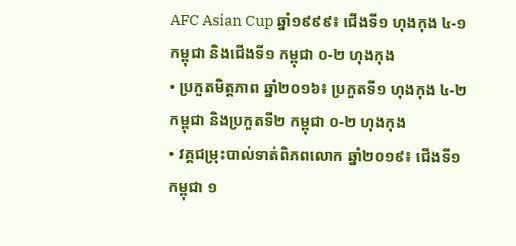AFC Asian Cup ឆ្នាំ១៩៩៩៖ ជើងទី១ ហុងកុង ៤-១ កម្ពុជា និងជើងទី១ កម្ពុជា ០-២ ហុងកុង
• ប្រកួតមិត្តភាព ឆ្នាំ២០១៦៖ ប្រកួតទី១ ហុងកុង ៤-២ កម្ពុជា និងប្រកួតទី២ កម្ពុជា ០-២ ហុងកុង
• វគ្គជម្រុះបាល់ទាត់ពិភពលោក ឆ្នាំ២០១៩៖ ជើងទី១ កម្ពុជា ១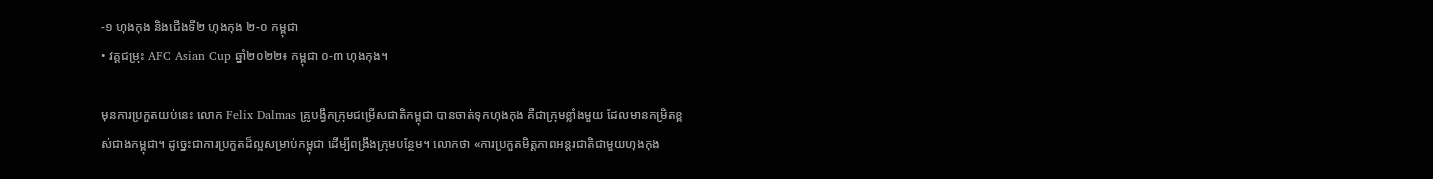-១ ហុងកុង និងជើងទី២ ហុងកុង ២-០ កម្ពុជា
• វគ្គជម្រុះ AFC Asian Cup ឆ្នាំ២០២២៖ កម្ពុជា ០-៣ ហុងកុង។

មុនការប្រកួតយប់នេះ លោក Felix Dalmas គ្រូបង្វឹកក្រុមជម្រើសជាតិកម្ពុជា បានចាត់ទុកហុងកុង គឺជាក្រុមខ្លាំងមួយ ដែលមានកម្រិតខ្ពស់ជាងកម្ពុជា។ ដូច្នេះជាការប្រកួតដ៏ល្អសម្រាប់កម្ពុជា ដើម្បីពង្រឹងក្រុមបន្ថែម។ លោកថា «ការប្រកួតមិត្តភាពអន្ដរជាតិជាមួយហុងកុង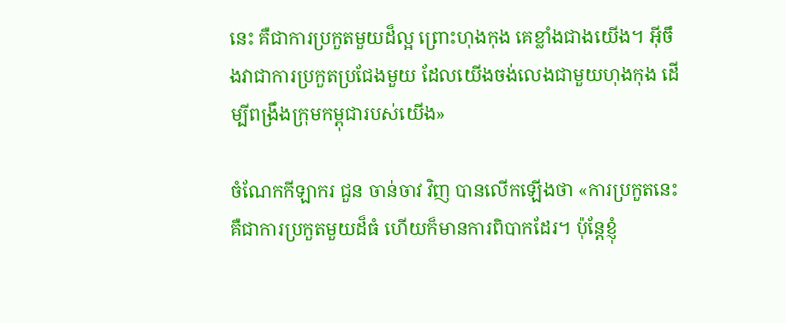នេះ គឺជាការប្រកួតមួយដ៏ល្អ ព្រោះហុងកុង គេខ្លាំងជាងយើង។ អ៊ីចឹងវាជាការប្រកួតប្រជែងមួយ ដែលយើងចង់លេងជាមួយហុងកុង ដើម្បីពង្រឹងក្រុមកម្ពុជារបស់យើង»

ចំណែកកីឡាករ ជួន ចាន់ចាវ វិញ បានលើកឡើងថា «ការប្រកួតនេះ គឺជាការប្រកួតមួយដ៏ធំ ហើយក៏មានការពិបាកដែរ។ ប៉ុន្ដែខ្ញុំ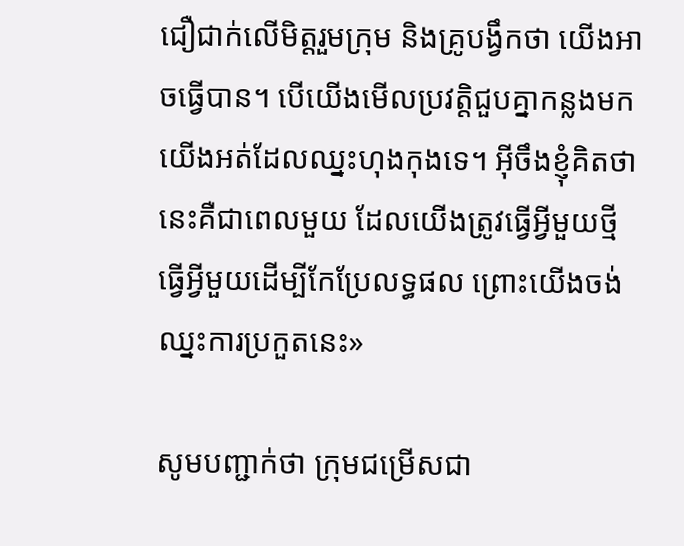ជឿជាក់លើមិត្តរួមក្រុម និងគ្រូបង្វឹកថា យើងអាចធ្វើបាន។ បើយើងមើលប្រវត្តិជួបគ្នាកន្លងមក យើងអត់ដែលឈ្នះហុងកុងទេ។ អ៊ីចឹងខ្ញុំគិតថា នេះគឺជាពេលមួយ ដែលយើងត្រូវធ្វើអ្វីមួយថ្មី ធ្វើអ្វីមួយដើម្បីកែប្រែលទ្ធផល ព្រោះយើងចង់ឈ្នះការប្រកួតនេះ»

សូមបញ្ជាក់ថា ក្រុមជម្រើសជា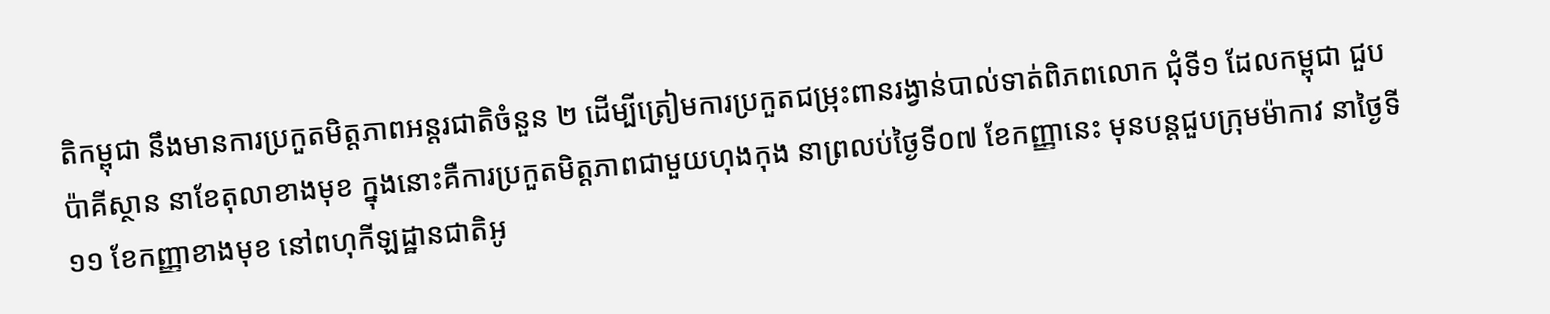តិកម្ពុជា នឹងមានការប្រកួតមិត្តភាពអន្ដរជាតិចំនួន ២ ដើម្បីត្រៀមការប្រកួតជម្រុះពានរង្វាន់បាល់ទាត់ពិភពលោក ជុំទី១ ដែលកម្ពុជា ជួបប៉ាគីស្ថាន នាខែតុលាខាងមុខ ក្នុងនោះគឺការប្រកួតមិត្តភាពជាមួយហុងកុង នាព្រលប់ថ្ងៃទី០៧ ខែកញ្ញានេះ មុនបន្ដជួបក្រុមម៉ាកាវ នាថ្ងៃទី១១ ខែកញ្ញាខាងមុខ នៅពហុកីឡដ្ឋានជាតិអូ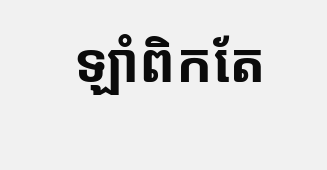ឡាំពិកតែ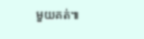មួយគត់៕